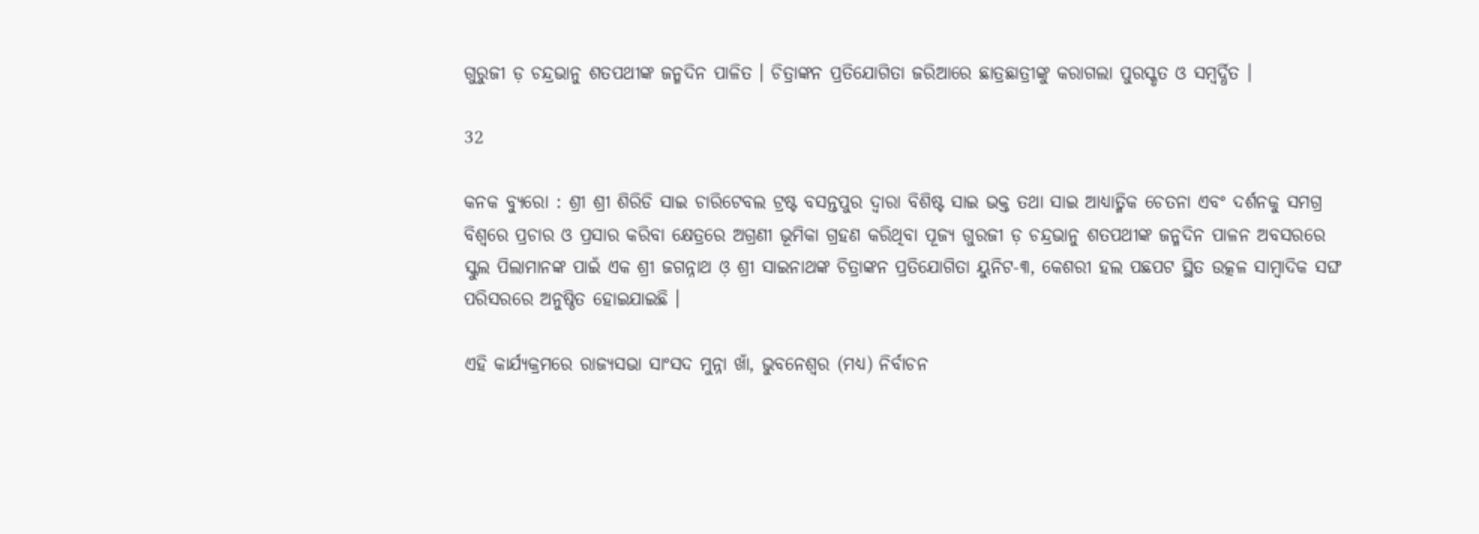ଗୁରୁଜୀ ଡ଼ ଚନ୍ଦ୍ରଭାନୁ ଶତପଥୀଙ୍କ ଜନ୍ମଦିନ ପାଳିତ । ଚିତ୍ରାଙ୍କନ ପ୍ରତିଯୋଗିତା ଜରିଆରେ ଛାତ୍ରଛାତ୍ରୀଙ୍କୁ କରାଗଲା ପୁରସ୍କୃତ ଓ ସମ୍ବର୍ଦ୍ଧିତ ।

32

କନକ ବ୍ୟୁରୋ : ଶ୍ରୀ ଶ୍ରୀ ଶିରିଡି ସାଇ ଚାରିଟେବଲ ଟ୍ରଷ୍ଟ ବସନ୍ତପୁର ଦ୍ୱାରା ବିଶିଷ୍ଟ ସାଇ ଭକ୍ତ ତଥା ସାଇ ଆଧ୍ୟାତ୍ମିକ ଚେତନା ଏବଂ ଦର୍ଶନକୁ ସମଗ୍ର ବିଶ୍ୱରେ ପ୍ରଚାର ଓ ପ୍ରସାର କରିବା କ୍ଷେତ୍ରରେ ଅଗ୍ରଣୀ ଭୂମିକା ଗ୍ରହଣ କରିଥିବା ପୂଜ୍ୟ ଗୁରଜୀ ଡ଼ ଚନ୍ଦ୍ରଭାନୁ ଶତପଥୀଙ୍କ ଜନ୍ମଦିନ ପାଳନ ଅବସରରେ ସ୍କୁଲ ପିଲାମାନଙ୍କ ପାଇଁ ଏକ ଶ୍ରୀ ଜଗନ୍ନାଥ ଓ଼ ଶ୍ରୀ ସାଇନାଥଙ୍କ ଚିତ୍ରାଙ୍କନ ପ୍ରତିଯୋଗିତା ୟୁନିଟ-୩, କେଶରୀ ହଲ ପଛପଟ ସ୍ଥିତ ଉତ୍କଳ ସାମ୍ବାଦିକ ସଙ୍ଘ ପରିସରରେ ଅନୁଷ୍ଠିତ ହୋଇଯାଇଛି ।

ଏହି କାର୍ଯ୍ୟକ୍ରମରେ ରାଜ୍ୟସଭା ସାଂସଦ ମୁନ୍ନା ଖାଁ, ଭୁବନେଶ୍ୱର (ମଧ୍ୟ) ନିର୍ବାଚନ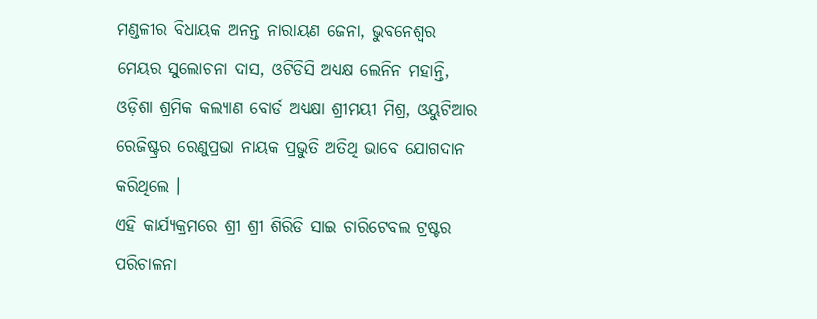ମଣ୍ଡଳୀର ବିଧାୟକ ଅନନ୍ତ ନାରାୟଣ ଜେନା, ଭୁବନେଶ୍ୱର ମେୟର ସୁଲୋଚନା ଦାସ, ଓଟିଡିସି ଅଧ୍ୟକ୍ଷ ଲେନିନ ମହାନ୍ତି, ଓଡ଼ିଶା ଶ୍ରମିକ କଲ୍ୟାଣ ବୋର୍ଡ ଅଧ୍ୟକ୍ଷା ଶ୍ରୀମୟୀ ମିଶ୍ର, ଓୟୁଟିଆର ରେଜିଷ୍ଟ୍ରର ରେଣୁପ୍ରଭା ନାୟକ ପ୍ରଭୁତି ଅତିଥି ଭାବେ ଯୋଗଦାନ କରିଥିଲେ ।
ଏହି କାର୍ଯ୍ୟକ୍ରମରେ ଶ୍ରୀ ଶ୍ରୀ ଶିରିଡି ସାଇ ଚାରିଟେବଲ ଟ୍ରଷ୍ଟର ପରିଚାଳନା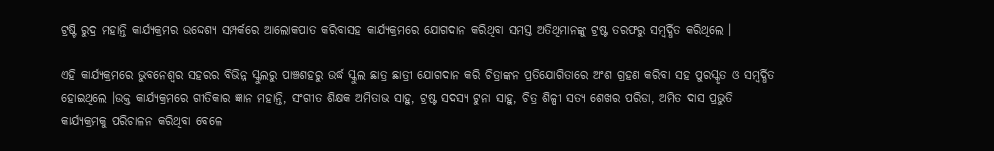ଟ୍ରଷ୍ଟି ରୁଦ୍ର ମହାନ୍ତି କାର୍ଯ୍ୟକ୍ରମର ଉଦ୍ଦେଶ୍ୟ ସମ୍ପର୍କରେ ଆଲୋକପାତ କରିବାସହ କାର୍ଯ୍ୟକ୍ରମରେ ଯୋଗଦାନ କରିଥିବା ସମସ୍ତ ଅତିଥିମାନଙ୍କୁ ଟ୍ରଷ୍ଟ ତରଫରୁ ସମ୍ବର୍ଦ୍ଧିତ କରିଥିଲେ ।

ଏହି କାର୍ଯ୍ୟକ୍ରମରେ ଭୁବନେଶ୍ୱର ସହରର ବିଭିନ୍ନ ସ୍କୁଲରୁ ପାଞ୍ଚଶହରୁ ଉର୍ଦ୍ଧ ସ୍କୁଲ ଛାତ୍ର ଛାତ୍ରୀ ଯୋଗଦାନ କରି ଚିତ୍ରାଙ୍କନ ପ୍ରତିଯୋଗିତାରେ ଅଂଶ ଗ୍ରହଣ କରିବା ସହ ପୁରସ୍କୃତ ଓ ସମ୍ବର୍ଦ୍ଧିତ ହୋଇଥିଲେ ।ଉକ୍ତ କାର୍ଯ୍ୟକ୍ରମରେ ଗୀତିକାର ଜ୍ଞାନ ମହାନ୍ତି, ସଂଗୀତ ଶିକ୍ଷକ ଅମିତାଭ ସାହୁ, ଟ୍ରଷ୍ଟ ସଦସ୍ୟ ଟୁନା ସାହୁ, ଚିତ୍ର ଶିଳ୍ପୀ ସତ୍ୟ ଶେଖର ପରିଡା, ଅମିତ ଦାସ ପ୍ରଭୁତି କାର୍ଯ୍ୟକ୍ରମକୁ ପରିଚାଳନ କରିଥିବା ବେଳେ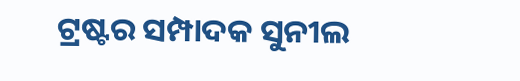ଟ୍ରଷ୍ଟର ସମ୍ପାଦକ ସୁନୀଲ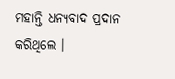ମହାନ୍ତି ଧନ୍ୟବାଦ ପ୍ରଦାନ କରିଥିଲେ ।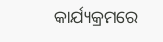କାର୍ଯ୍ୟକ୍ରମରେ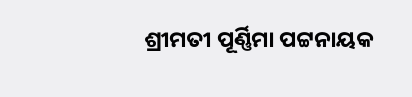ଶ୍ରୀମତୀ ପୂର୍ଣ୍ଣିମା ପଟ୍ଟନାୟକ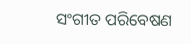ସଂଗୀତ ପରିବେଷଣ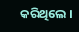କରିଥିଲେ ।